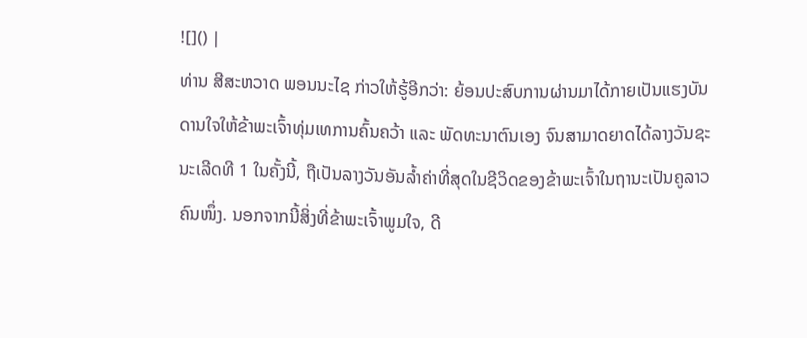![]() |
ທ່ານ ສີສະຫວາດ ພອນນະໄຊ ກ່າວໃຫ້ຮູ້ອີກວ່າ: ຍ້ອນປະສົບການຜ່ານມາໄດ້ກາຍເປັນແຮງບັນດານໃຈໃຫ້ຂ້າພະເຈົ້າທຸ່ມເທການຄົ້ນຄວ້າ ແລະ ພັດທະນາຕົນເອງ ຈົນສາມາດຍາດໄດ້ລາງວັນຊະນະເລີດທີ 1 ໃນຄັ້ງນີ້, ຖືເປັນລາງວັນອັນລໍ້າຄ່າທີ່ສຸດໃນຊີວິດຂອງຂ້າພະເຈົ້າໃນຖານະເປັນຄູລາວຄົນໜຶ່ງ. ນອກຈາກນີ້ສິ່ງທີ່ຂ້າພະເຈົ້າພູມໃຈ, ດີ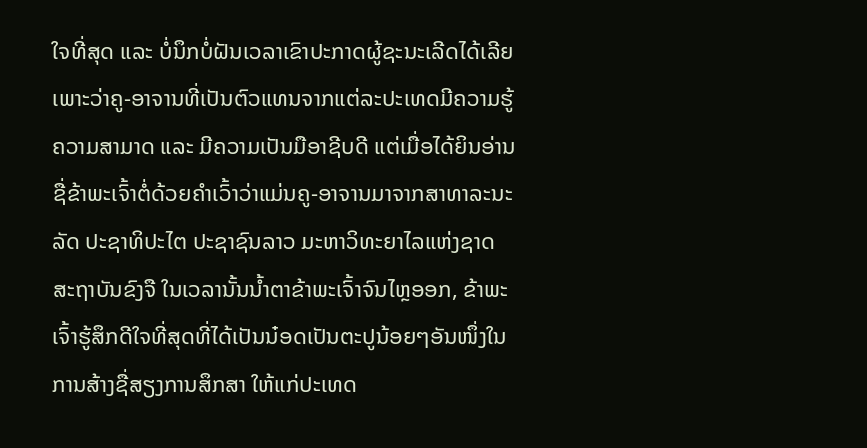ໃຈທີ່ສຸດ ແລະ ບໍ່ນຶກບໍ່ຝັນເວລາເຂົາປະກາດຜູ້ຊະນະເລີດໄດ້ເລີຍ ເພາະວ່າຄູ-ອາຈານທີ່ເປັນຕົວແທນຈາກແຕ່ລະປະເທດມີຄວາມຮູ້ຄວາມສາມາດ ແລະ ມີຄວາມເປັນມືອາຊີບດີ ແຕ່ເມື່ອໄດ້ຍິນອ່ານຊື່ຂ້າພະເຈົ້າຕໍ່ດ້ວຍຄໍາເວົ້າວ່າແມ່ນຄູ-ອາຈານມາຈາກສາທາລະນະລັດ ປະຊາທິປະໄຕ ປະຊາຊົນລາວ ມະຫາວິທະຍາໄລແຫ່ງຊາດ ສະຖາບັນຂົງຈື ໃນເວລານັ້ນນໍ້າຕາຂ້າພະເຈົ້າຈົນໄຫຼອອກ, ຂ້າພະເຈົ້າຮູ້ສຶກດີໃຈທີ່ສຸດທີ່ໄດ້ເປັນນ໋ອດເປັນຕະປູນ້ອຍໆອັນໜຶ່ງໃນການສ້າງຊື່ສຽງການສຶກສາ ໃຫ້ແກ່ປະເທດ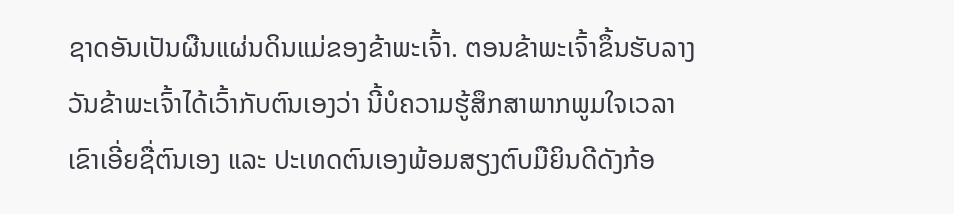ຊາດອັນເປັນຜືນແຜ່ນດິນແມ່ຂອງຂ້າພະເຈົ້າ. ຕອນຂ້າພະເຈົ້າຂຶ້ນຮັບລາງວັນຂ້າພະເຈົ້າໄດ້ເວົ້າກັບຕົນເອງວ່າ ນີ້ບໍຄວາມຮູ້ສຶກສາພາກພູມໃຈເວລາເຂົາເອີ່ຍຊື່ຕົນເອງ ແລະ ປະເທດຕົນເອງພ້ອມສຽງຕົບມືຍິນດີດັງກ້ອ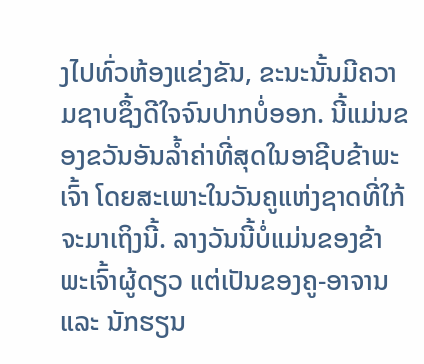ງໄປທົ່ວຫ້ອງແຂ່ງຂັນ, ຂະນະນັ້ນມີຄວາມຊາບຊຶ້ງດີໃຈຈົນປາກບໍ່ອອກ. ນີ້ແມ່ນຂອງຂວັນອັນລໍ້າຄ່າທີ່ສຸດໃນອາຊີບຂ້າພະເຈົ້າ ໂດຍສະເພາະໃນວັນຄູແຫ່ງຊາດທີ່ໃກ້ຈະມາເຖິງນີ້. ລາງວັນນີ້ບໍ່ແມ່ນຂອງຂ້າພະເຈົ້າຜູ້ດຽວ ແຕ່ເປັນຂອງຄູ-ອາຈານ ແລະ ນັກຮຽນ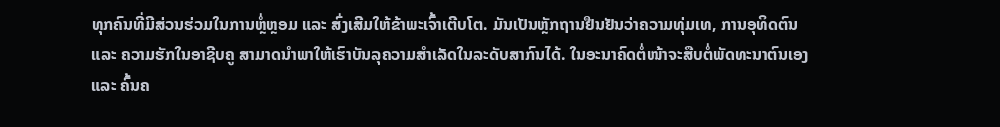ທຸກຄົນທີ່ມີສ່ວນຮ່ວມໃນການຫຼໍ່ຫຼອມ ແລະ ສົ່ງເສີມໃຫ້ຂ້າພະເຈົ້າເຕີບໂຕ. ມັນເປັນຫຼັກຖານຢືນຢັນວ່າຄວາມທຸ່ມເທ, ການອຸທິດຕົນ ແລະ ຄວາມຮັກໃນອາຊີບຄູ ສາມາດນໍາພາໃຫ້ເຮົາບັນລຸຄວາມສໍາເລັດໃນລະດັບສາກົນໄດ້. ໃນອະນາຄົດຕໍ່ໜ້າຈະສືບຕໍ່ພັດທະນາຕົນເອງ ແລະ ຄົ້ນຄ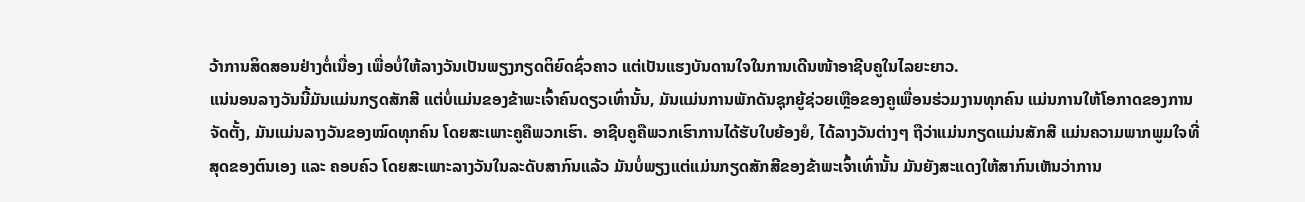ວ້າການສິດສອນຢ່າງຕໍ່ເນື່ອງ ເພື່ອບໍ່ໃຫ້ລາງວັນເປັນພຽງກຽດຕິຍົດຊົ່ວຄາວ ແຕ່ເປັນແຮງບັນດານໃຈໃນການເດີນໜ້າອາຊີບຄູໃນໄລຍະຍາວ.
ແນ່ນອນລາງວັນນີ້ມັນແມ່ນກຽດສັກສີ ແຕ່ບໍ່ແມ່ນຂອງຂ້າພະເຈົ້າຄົນດຽວເທົ່ານັ້ນ, ມັນແມ່ນການພັກດັນຊຸກຍູ້ຊ່ວຍເຫຼືອຂອງຄູເພື່ອນຮ່ວມງານທຸກຄົນ ແມ່ນການໃຫ້ໂອກາດຂອງການຈັດຕັ້ງ, ມັນແມ່ນລາງວັນຂອງໝົດທຸກຄົນ ໂດຍສະເພາະຄູຄືພວກເຮົາ. ອາຊີບຄູຄືພວກເຮົາການໄດ້ຮັບໃບຍ້ອງຍໍ, ໄດ້ລາງວັນຕ່າງໆ ຖືວ່າແມ່ນກຽດແມ່ນສັກສີ ແມ່ນຄວາມພາກພູມໃຈທີ່ສຸດຂອງຕົນເອງ ແລະ ຄອບຄົວ ໂດຍສະເພາະລາງວັນໃນລະດັບສາກົນແລ້ວ ມັນບໍ່ພຽງແຕ່ແມ່ນກຽດສັກສີຂອງຂ້າພະເຈົ້າເທົ່ານັ້ນ ມັນຍັງສະແດງໃຫ້ສາກົນເຫັນວ່າການ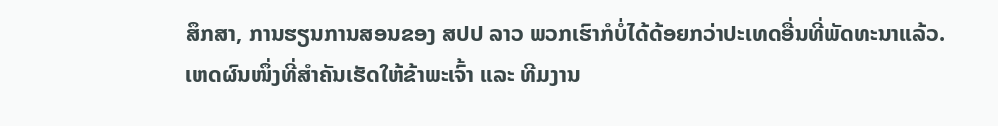ສຶກສາ, ການຮຽນການສອນຂອງ ສປປ ລາວ ພວກເຮົາກໍບໍ່ໄດ້ດ້ອຍກວ່າປະເທດອື່ນທີ່ພັດທະນາແລ້ວ.
ເຫດຜົນໜຶ່ງທີ່ສໍາຄັນເຮັດໃຫ້ຂ້າພະເຈົ້າ ແລະ ທີມງານ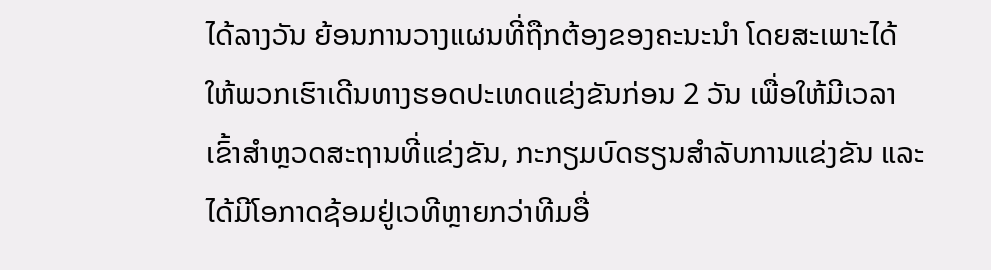ໄດ້ລາງວັນ ຍ້ອນການວາງແຜນທີ່ຖືກຕ້ອງຂອງຄະນະນໍາ ໂດຍສະເພາະໄດ້ໃຫ້ພວກເຮົາເດີນທາງຮອດປະເທດແຂ່ງຂັນກ່ອນ 2 ວັນ ເພື່ອໃຫ້ມີເວລາເຂົ້າສໍາຫຼວດສະຖານທີ່ແຂ່ງຂັນ, ກະກຽມບົດຮຽນສໍາລັບການແຂ່ງຂັນ ແລະ ໄດ້ມີໂອກາດຊ້ອມຢູ່ເວທີຫຼາຍກວ່າທີມອື່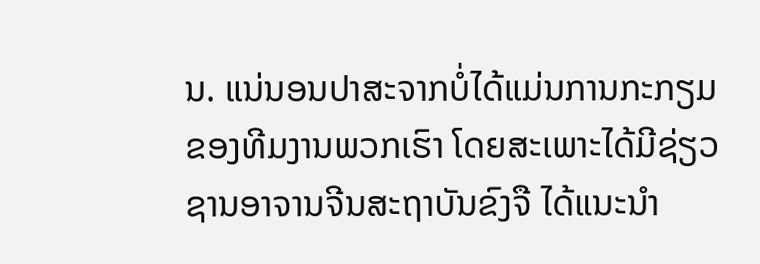ນ. ແນ່ນອນປາສະຈາກບໍ່ໄດ້ແມ່ນການກະກຽມຂອງທີມງານພວກເຮົາ ໂດຍສະເພາະໄດ້ມີຊ່ຽວຊານອາຈານຈີນສະຖາບັນຂົງຈື ໄດ້ແນະນໍາ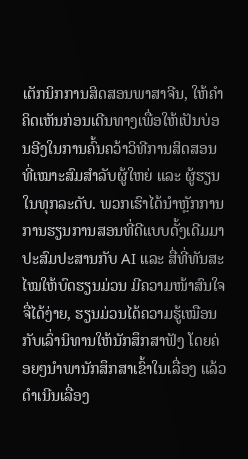ເຕັກນິກການສິດສອນພາສາຈີນ, ໃຫ້ຄໍາຄິດເຫັນກ່ອນເດີນທາງເພື່ອໃຫ້ເປັນບ່ອນອີງໃນການຄົ້ນຄວ້າວິທີການສິດສອນທີ່ເໝາະສົມສໍາລັບຜູ້ໃຫຍ່ ແລະ ຜູ້ຮຽນໃນທຸກລະດັບ. ພວກເຮົາໄດ້ນໍາຫຼັກການການຮຽນການສອນທີ່ດີແບບດັ້ງເດີມມາປະສົມປະສານກັບ AI ແລະ ສື່ທີ່ທັນສະໄໝໃຫ້ບົດຮຽນມ່ວນ ມີຄວາມໜ້າສົນໃຈ ຈື່ໄດ້ງ່າຍ, ຮຽນມ່ວນໄດ້ຄວາມຮູ້ເໝືອນກັບເລົ່ານິທານໃຫ້ນັກສຶກສາຟັງ ໂດຍຄ່ອຍໆນໍາພານັກສຶກສາເຂົ້າໃນເລື່ອງ ແລ້ວດໍາເນີນເລື່ອງ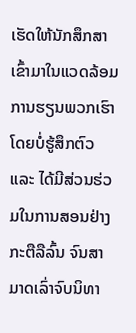ເຮັດໃຫ້ນັກສຶກສາເຂົ້າມາໃນແວດລ້ອມການຮຽນພວກເຮົາໂດຍບໍ່ຮູ້ສຶກຕົວ ແລະ ໄດ້ມີສ່ວນຮ່ວມໃນການສອນຢ່າງກະຕືລືລົ້ນ ຈົນສາມາດເລົ່າຈົບນິທາ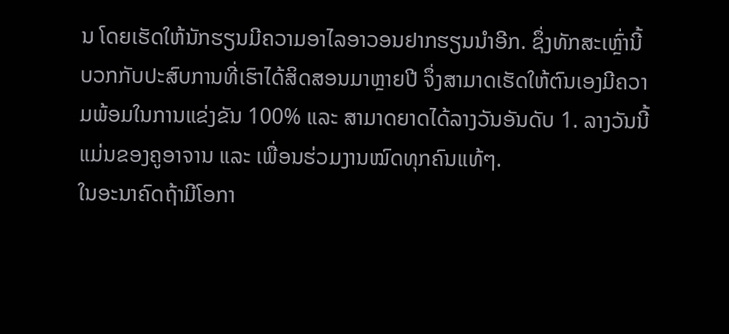ນ ໂດຍເຮັດໃຫ້ນັກຮຽນມີຄວາມອາໄລອາວອນຢາກຮຽນນໍາອີກ. ຊຶ່ງທັກສະເຫຼົ່ານີ້ບວກກັບປະສົບການທີ່ເຮົາໄດ້ສິດສອນມາຫຼາຍປີ ຈຶ່ງສາມາດເຮັດໃຫ້ຕົນເອງມີຄວາມພ້ອມໃນການແຂ່ງຂັນ 100% ແລະ ສາມາດຍາດໄດ້ລາງວັນອັນດັບ 1. ລາງວັນນີ້ແມ່ນຂອງຄູອາຈານ ແລະ ເພື່ອນຮ່ວມງານໝົດທຸກຄົນແທ້ໆ.
ໃນອະນາຄົດຖ້າມີໂອກາ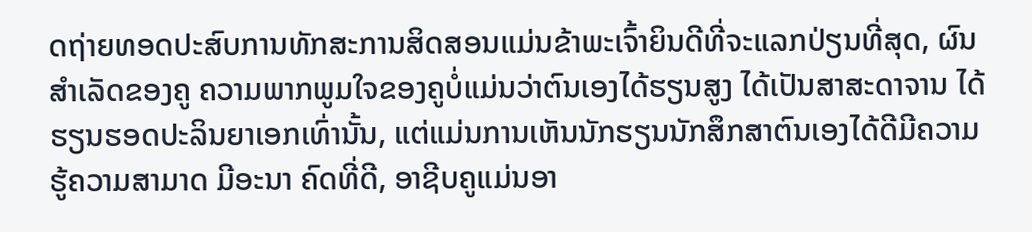ດຖ່າຍທອດປະສົບການທັກສະການສິດສອນແມ່ນຂ້າພະເຈົ້າຍິນດີທີ່ຈະແລກປ່ຽນທີ່ສຸດ, ຜົນສໍາເລັດຂອງຄູ ຄວາມພາກພູມໃຈຂອງຄູບໍ່ແມ່ນວ່າຕົນເອງໄດ້ຮຽນສູງ ໄດ້ເປັນສາສະດາຈານ ໄດ້ຮຽນຮອດປະລິນຍາເອກເທົ່ານັ້ນ, ແຕ່ແມ່ນການເຫັນນັກຮຽນນັກສຶກສາຕົນເອງໄດ້ດີມີຄວາມຮູ້ຄວາມສາມາດ ມີອະນາ ຄົດທີ່ດີ, ອາຊີບຄູແມ່ນອາ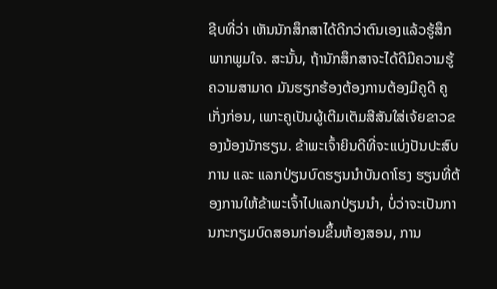ຊີບທີ່ວ່າ ເຫັນນັກສຶກສາໄດ້ດີກວ່າຕົນເອງແລ້ວຮູ້ສຶກພາກພູມໃຈ. ສະນັ້ນ, ຖ້ານັກສຶກສາຈະໄດ້ດີມີຄວາມຮູ້ຄວາມສາມາດ ມັນຮຽກຮ້ອງຕ້ອງການຕ້ອງມີຄູດີ ຄູເກັ່ງກ່ອນ, ເພາະຄູເປັນຜູ້ເຕີມເຕັມສີສັນໃສ່ເຈ້ຍຂາວຂອງນ້ອງນັກຮຽນ. ຂ້າພະເຈົ້າຍິນດີທີ່ຈະແບ່ງປັນປະສົບການ ແລະ ແລກປ່ຽນບົດຮຽນນໍາບັນດາໂຮງ ຮຽນທີ່ຕ້ອງການໃຫ້ຂ້າພະເຈົ້າໄປແລກປ່ຽນນໍາ, ບໍ່ວ່າຈະເປັນການກະກຽມບົດສອນກ່ອນຂຶ້ນຫ້ອງສອນ, ການ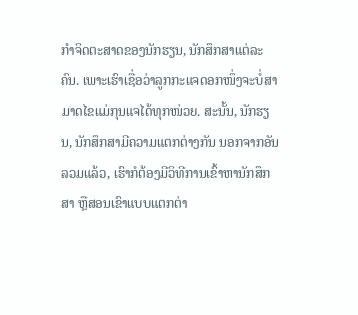ກໍາຈິດຕະສາດຂອງນັກຮຽນ, ນັກສຶກສາແຕ່ລະຄົນ. ເພາະເຮົາເຊື່ອວ່າລູກກະແຈດອກໜຶ່ງຈະບໍ່ສາມາດໄຂແມ່ກຸນແຈໄດ້ທຸກໜ່ວຍ. ສະນັ້ນ, ນັກຮຽນ, ນັກສຶກສາມີຄວາມແຕກຕ່າງກັນ ນອກຈາກອັນລວມແລ້ວ, ເຮົາກໍຕ້ອງມີວິທີການເຂົ້າຫານັກສຶກສາ ຫຼືສອນເຂົາແບບແຕກຕ່າ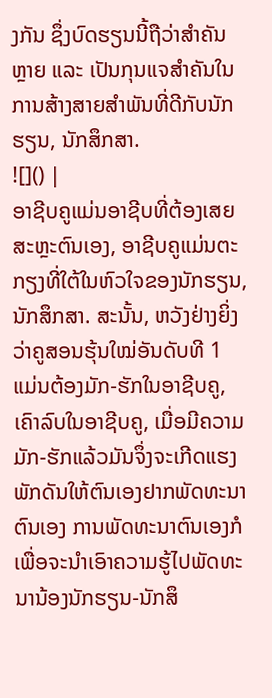ງກັນ ຊຶ່ງບົດຮຽນນີ້ຖືວ່າສໍາຄັນຫຼາຍ ແລະ ເປັນກຸນແຈສໍາຄັນໃນການສ້າງສາຍສໍາພັນທີ່ດີກັບນັກຮຽນ, ນັກສຶກສາ.
![]() |
ອາຊີບຄູແມ່ນອາຊີບທີ່ຕ້ອງເສຍສະຫຼະຕົນເອງ, ອາຊີບຄູແມ່ນຕະກຽງທີ່ໃຕ້ໃນຫົວໃຈຂອງນັກຮຽນ, ນັກສຶກສາ. ສະນັ້ນ, ຫວັງຢ່າງຍິ່ງວ່າຄູສອນຮຸ້ນໃໝ່ອັນດັບທີ 1 ແມ່ນຕ້ອງມັກ-ຮັກໃນອາຊີບຄູ, ເຄົາລົບໃນອາຊີບຄູ, ເມື່ອມີຄວາມມັກ-ຮັກແລ້ວມັນຈຶ່ງຈະເກີດແຮງພັກດັນໃຫ້ຕົນເອງຢາກພັດທະນາຕົນເອງ ການພັດທະນາຕົນເອງກໍເພື່ອຈະນໍາເອົາຄວາມຮູ້ໄປພັດທະນານ້ອງນັກຮຽນ-ນັກສຶ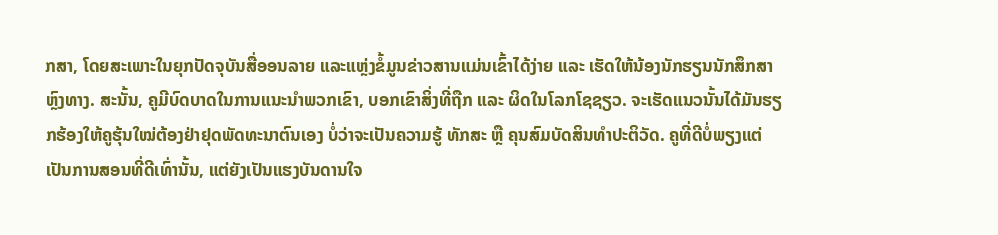ກສາ, ໂດຍສະເພາະໃນຍຸກປັດຈຸບັນສື່ອອນລາຍ ແລະແຫຼ່ງຂໍ້ມູນຂ່າວສານແມ່ນເຂົ້າໄດ້ງ່າຍ ແລະ ເຮັດໃຫ້ນ້ອງນັກຮຽນນັກສຶກສາຫຼົງທາງ. ສະນັ້ນ, ຄູມີບົດບາດໃນການແນະນໍາພວກເຂົາ, ບອກເຂົາສິ່ງທີ່ຖືກ ແລະ ຜິດໃນໂລກໂຊຊຽວ. ຈະເຮັດແນວນັ້ນໄດ້ມັນຮຽກຮ້ອງໃຫ້ຄູຮຸ້ນໃໝ່ຕ້ອງຢ່າຢຸດພັດທະນາຕົນເອງ ບໍ່ວ່າຈະເປັນຄວາມຮູ້ ທັກສະ ຫຼື ຄຸນສົມບັດສິນທໍາປະຕິວັດ. ຄູທີ່ດີບໍ່ພຽງແຕ່ເປັນການສອນທີ່ດີເທົ່ານັ້ນ, ແຕ່ຍັງເປັນແຮງບັນດານໃຈ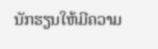ນັກຮຽນໃຫ້ມີຄວາມ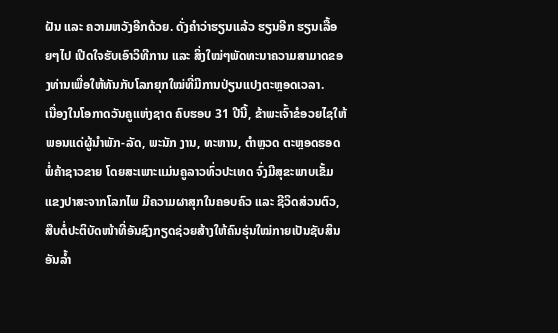ຝັນ ແລະ ຄວາມຫວັງອີກດ້ວຍ. ດັ່ງຄໍາວ່າຮຽນແລ້ວ ຮຽນອີກ ຮຽນເລື້ອຍໆໄປ ເປີດໃຈຮັບເອົາວິທີການ ແລະ ສິ່ງໃໝ່ໆພັດທະນາຄວາມສາມາດຂອງທ່ານເພື່ອໃຫ້ທັນກັບໂລກຍຸກໃໝ່ທີ່ມີການປ່ຽນແປງຕະຫຼອດເວລາ.
ເນື່ອງໃນໂອກາດວັນຄູແຫ່ງຊາດ ຄົບຮອບ 31 ປີນີ້, ຂ້າພະເຈົ້າຂໍອວຍໄຊໃຫ້ພອນແດ່ຜູ້ນໍາພັກ-ລັດ, ພະນັກ ງານ, ທະຫານ, ຕໍາຫຼວດ ຕະຫຼອດຮອດພໍ່ຄ້າຊາວຂາຍ ໂດຍສະເພາະແມ່ນຄູລາວທົ່ວປະເທດ ຈົ່ງມີສຸຂະພາບເຂັ້ມແຂງປາສະຈາກໂລກໄພ ມີຄວາມຜາສຸກໃນຄອບຄົວ ແລະ ຊີວິດສ່ວນຕົວ, ສືບຕໍ່ປະຕິບັດໜ້າທີ່ອັນຊົງກຽດຊ່ວຍສ້າງໃຫ້ຄົນຮຸ່ນໃໝ່ກາຍເປັນຊັບສິນອັນລ້ຳ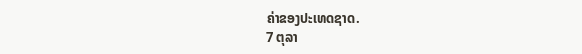ຄ່າຂອງປະເທດຊາດ.
7 ຕຸລາ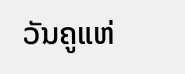ວັນຄູແຫ່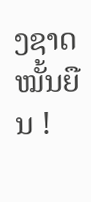ງຊາດໝັ້ນຍືນ !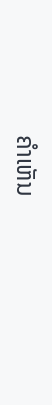ຄໍາເຫັນ